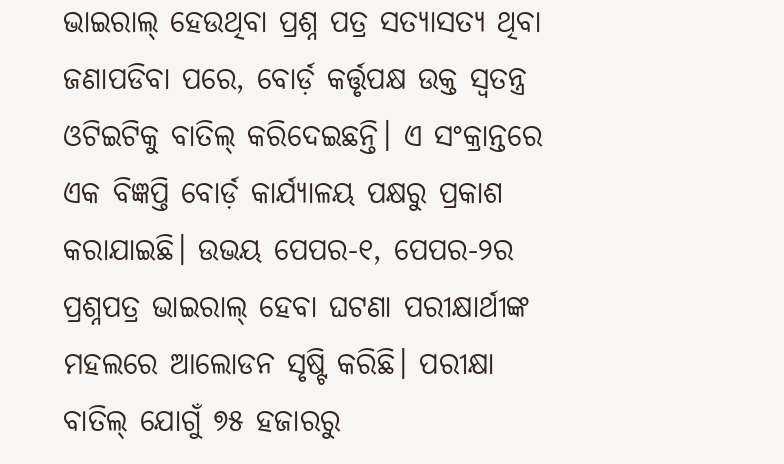ଭାଇରାଲ୍ ହେଉଥିବା ପ୍ରଶ୍ନ ପତ୍ର ସତ୍ୟାସତ୍ୟ ଥିବା ଜଣାପଡିବା ପରେ, ବୋର୍ଡ଼ କର୍ତ୍ତୃପକ୍ଷ ଉକ୍ତ ସ୍ବତନ୍ତ୍ର ଓଟିଇଟିକୁ ବାତିଲ୍ କରିଦେଇଛନ୍ତି। ଏ ସଂକ୍ରାନ୍ତରେ ଏକ ବିଜ୍ଞପ୍ତି ବୋର୍ଡ଼ କାର୍ଯ୍ୟାଳୟ ପକ୍ଷରୁ ପ୍ରକାଶ କରାଯାଇଛି। ଉଭୟ ପେପର-୧, ପେପର-୨ର ପ୍ରଶ୍ନପତ୍ର ଭାଇରାଲ୍ ହେବା ଘଟଣା ପରୀକ୍ଷାର୍ଥୀଙ୍କ ମହଲରେ ଆଲୋଡନ ସୃଷ୍ଟି କରିଛି। ପରୀକ୍ଷା ବାତିଲ୍ ଯୋଗୁଁ ୭୫ ହଜାରରୁ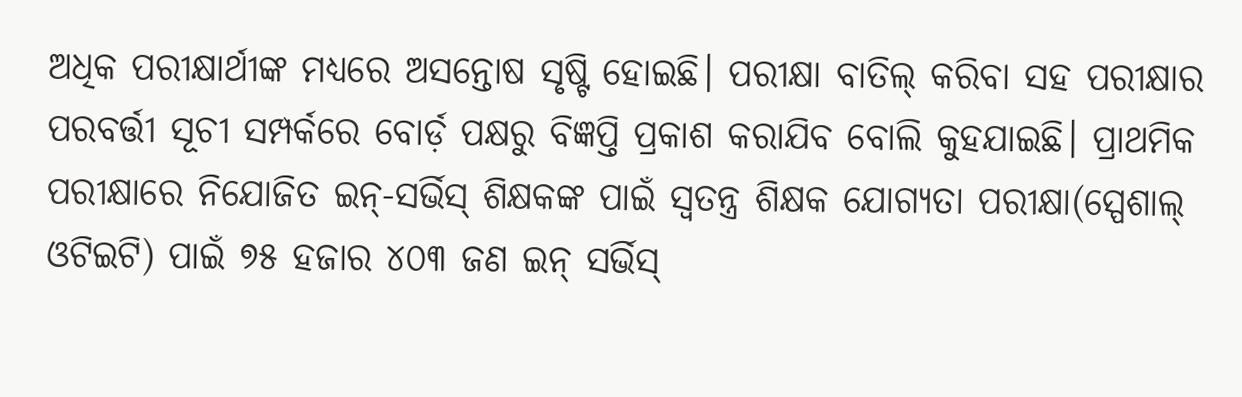ଅଧିକ ପରୀକ୍ଷାର୍ଥୀଙ୍କ ମଧ୍ୟରେ ଅସନ୍ତୋଷ ସୃଷ୍ଟି ହୋଇଛି। ପରୀକ୍ଷା ବାତିଲ୍ କରିବା ସହ ପରୀକ୍ଷାର ପରବର୍ତ୍ତୀ ସୂଚୀ ସମ୍ପର୍କରେ ବୋର୍ଡ଼ ପକ୍ଷରୁ ବିଜ୍ଞପ୍ତି ପ୍ରକାଶ କରାଯିବ ବୋଲି କୁହଯାଇଛି। ପ୍ରାଥମିକ ପରୀକ୍ଷାରେ ନିଯୋଜିତ ଇନ୍-ସର୍ଭିସ୍ ଶିକ୍ଷକଙ୍କ ପାଇଁ ସ୍ବତନ୍ତ୍ର ଶିକ୍ଷକ ଯୋଗ୍ୟତା ପରୀକ୍ଷା(ସ୍ପେଶାଲ୍ ଓଟିଇଟି) ପାଇଁ ୭୫ ହଜାର ୪୦୩ ଜଣ ଇନ୍ ସର୍ଭିସ୍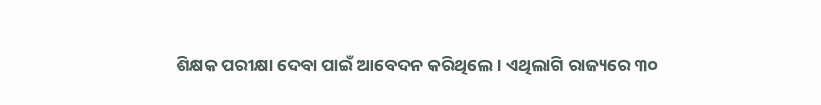ଶିକ୍ଷକ ପରୀକ୍ଷା ଦେବା ପାଇଁ ଆବେଦନ କରିଥିଲେ। ଏଥିଲାଗି ରାଜ୍ୟରେ ୩୦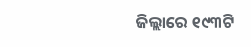ଜିଲ୍ଲାରେ ୧୯୩ଟି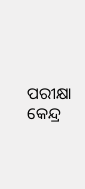ପରୀକ୍ଷା କେନ୍ଦ୍ର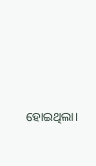ହୋଇଥିଲା।